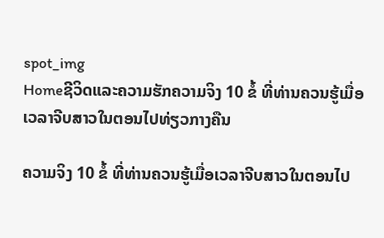spot_img
Homeຊີວິດແລະຄວາມຮັກຄວາມຈິງ 10 ຂໍ້ ທີ່ທ່ານຄວນຮູ້ເມື່ອເວລາຈີບສາວໃນຕອນໄປທ່ຽວກາງຄືນ

ຄວາມຈິງ 10 ຂໍ້ ທີ່ທ່ານຄວນຮູ້ເມື່ອເວລາຈີບສາວໃນຕອນໄປ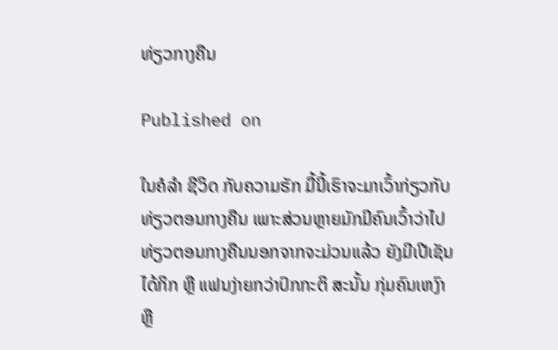ທ່ຽວກາງຄືນ

Published on

ໃນຄໍລຳ ຊີວິດ ກັບຄວາມຮັກ ມື້ນີ້ເຮົາຈະມາເວົ້າກ່ຽວກັບທ່ຽວຕອນກາງຄືນ ເພາະສ່ວນຫຼາຍມັກມີຄົນເວົ້າວ່າໄປທ່ຽວຕອນກາງຄືນນອກຈາກຈະມ່ວນແລ້ວ ຍັງມີເປີເຊັນໄດ້ກິກ ຫຼື ແຟນງ່າຍກວ່າປົກກະຕິ ສະນັ້ນ ກຸ່ມຄົນເຫງົາ ຫຼື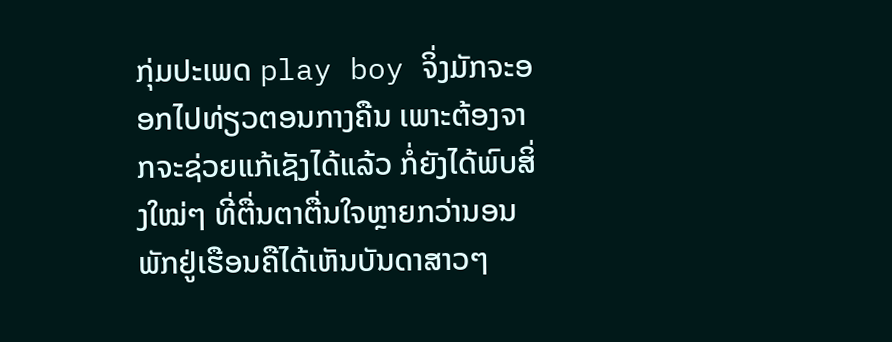ກຸ່ມປະເພດ play boy ຈິ່ງມັກຈະອອກໄປທ່ຽວຕອນກາງຄືນ ເພາະຕ້ອງຈາກຈະຊ່ວຍແກ້ເຊັງໄດ້ແລ້ວ ກໍ່ຍັງໄດ້ພົບສິ່ງໃໝ່ໆ ທີ່ຕື່ນຕາຕື່ນໃຈຫຼາຍກວ່ານອນພັກຢູ່ເຮືອນຄືໄດ້ເຫັນບັນດາສາວໆ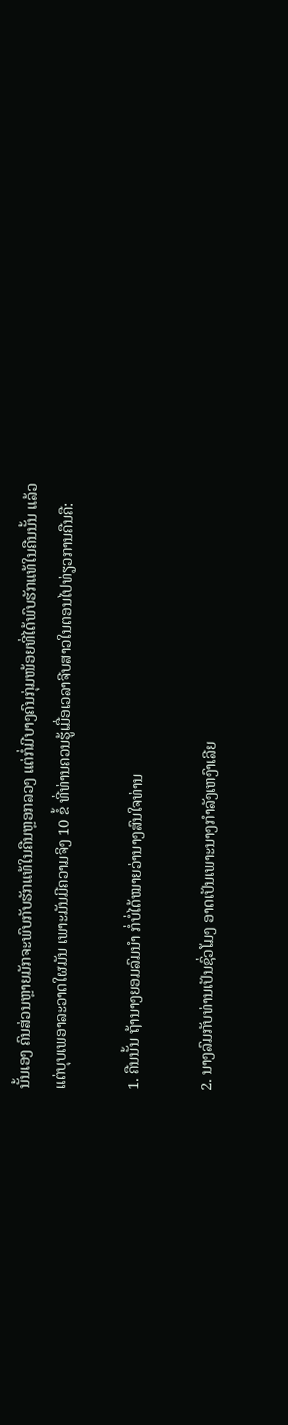ນັ້ນເອງ ຄົນສ່ວນຫຼາຍມັກຈະພົບກັບຮັກແທ້ໃນຄືນຫຼອກລວງ ແຕ່ກໍ່ມີບາງຄົນກຸ່ມໜ້ອຍທີ່ໄດ້ພົບຮັກແທ້ໃນຄືນນັ້ນ ແລ້ວແຕ່ບຸບເພອາລະວາດໃຜມັນ ເພາະມັນມີຄວາມຈິງ 10 ຂໍ້ ທີ່ທ່ານຄວນຮູ້ເມື່ອເວລາຈີບສາວໃນຕອນໄປທ່ຽວການຄືນຄື:

1. ຄືນນັ້ນ ຖ້ານາງຍອມລົມນຳ ກໍ່ບໍ່ໄດ້ໝາຍວ່ານາງສົນໃຈທ່ານ

2. ນາງລົມກັບທ່ານເປັນຊົ່ວໂມງ ອາດເປັນເພາະນາງກຳລັງເຫງົາເລີຍ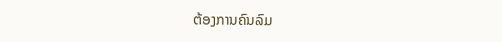ຕ້ອງການຄົນລົມ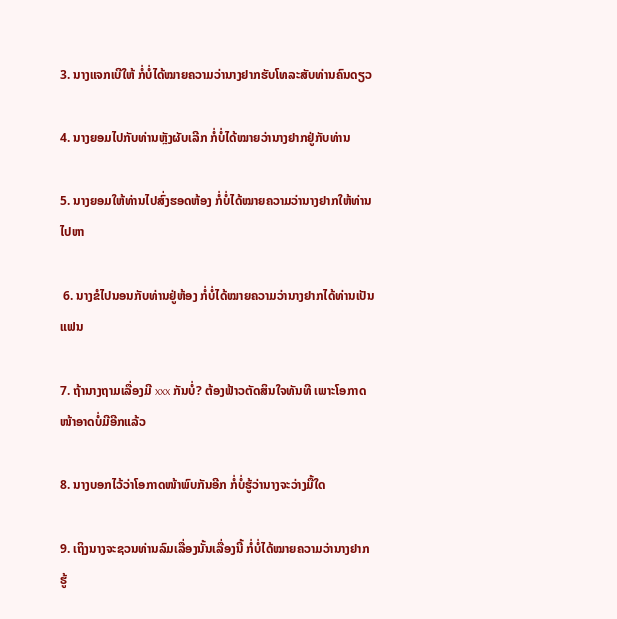3. ນາງແຈກເບີໃຫ້ ກໍ່ບໍ່ໄດ້ໝາຍຄວາມວ່ານາງຢາກຮັບໂທລະສັບທ່ານຄົນດຽວ

4. ນາງຍອມໄປກັບທ່ານຫຼັງຜັບເລີກ ກໍ່ບໍ່ໄດ້ໝາຍວ່ານາງຢາກຢູ່ກັບທ່ານ

5. ນາງຍອມໃຫ້ທ່ານໄປສົ່ງຮອດຫ້ອງ ກໍ່ບໍ່ໄດ້ໝາຍຄວາມວ່ານາງຢາກໃຫ້ທ່ານໄປຫາ

 6. ນາງຂໍໄປນອນກັບທ່ານຢູ່ຫ້ອງ ກໍ່ບໍ່ໄດ້ໝາຍຄວາມວ່ານາງຢາກໄດ້ທ່ານເປັນແຟນ

7. ຖ້ານາງຖາມເລື່ອງມີ xxx ກັນບໍ່? ຕ້ອງຟ້າວຕັດສິນໃຈທັນທີ ເພາະໂອກາດໜ້າອາດບໍ່ມີອີກແລ້ວ

8. ນາງບອກໄວ້ວ່າໂອກາດໜ້າພົບກັນອີກ ກໍ່ບໍ່ຮູ້ວ່ານາງຈະວ່າງມື້ໃດ

9. ເຖິງນາງຈະຊວນທ່ານລົມເລື່ອງນັ້ນເລື່ອງນີ້ ກໍ່ບໍ່ໄດ້ໝາຍຄວາມວ່ານາງຢາກຮູ້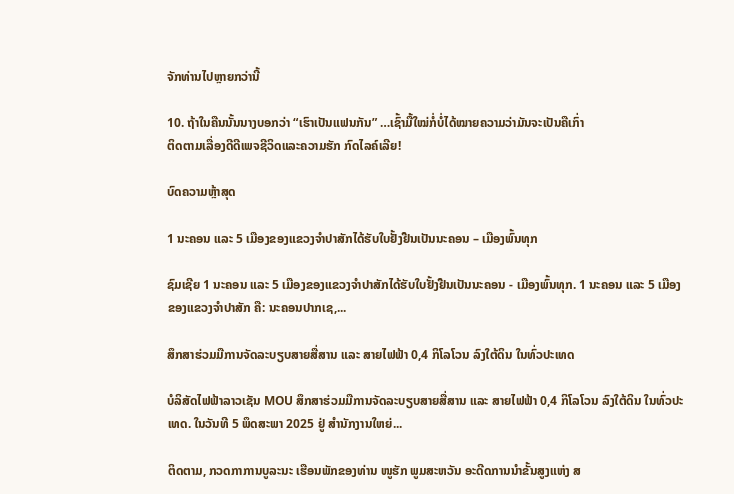ຈັກທ່ານໄປຫຼາຍກວ່ານີ້

10. ຖ້າໃນຄືນນັ້ນນາງບອກວ່າ “ເຮົາເປັນແຟນກັນ” …ເຊົ້າມື້ໃໝ່ກໍ່ບໍ່ໄດ້ໝາຍຄວາມວ່າມັນຈະເປັນຄືເກົ່າ
ຕິດຕາມເລື່ອງດີດີເພຈຊີວິດແລະຄວາມຮັກ ກົດໄລຄ໌ເລີຍ!

ບົດຄວາມຫຼ້າສຸດ

1 ນະຄອນ ແລະ 5 ເມືອງຂອງແຂວງຈໍາປາສັກໄດ້ຮັບໃບຢັ້ງຢືນເປັນນະຄອນ – ເມືອງພົ້ນທຸກ

ຊົມເຊີຍ 1 ນະຄອນ ແລະ 5 ເມືອງຂອງແຂວງຈຳປາສັກໄດ້ຮັບໃບຢັ້ງຢືນເປັນນະຄອນ - ເມືອງພົ້ນທຸກ. 1 ນະຄອນ ແລະ 5 ເມືອງຂອງແຂວງຈໍາປາສັກ ຄື: ນະຄອນປາກເຊ,...

ສຶກສາຮ່ວມມືການຈັດລະບຽບສາຍສື່ສານ ແລະ ສາຍໄຟຟ້າ 0,4 ກິໂລໂວນ ລົງໃຕ້ດິນ ໃນທົ່ວປະເທດ

ບໍລິສັດໄຟຟ້າລາວເຊັນ MOU ສຶກສາຮ່ວມມືການຈັດລະບຽບສາຍສື່ສານ ແລະ ສາຍໄຟຟ້າ 0,4 ກິໂລໂວນ ລົງໃຕ້ດິນ ໃນທົ່ວປະເທດ. ໃນວັນທີ 5 ພຶດສະພາ 2025 ຢູ່ ສໍານັກງານໃຫຍ່...

ຕິດຕາມ, ກວດກາການບູລະນະ ເຮືອນພັກຂອງທ່ານ ໜູຮັກ ພູມສະຫວັນ ອະດີດການນໍາຂັ້ນສູງແຫ່ງ ສ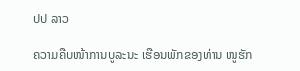ປປ ລາວ

ຄວາມຄືບໜ້າການບູລະນະ ເຮືອນພັກຂອງທ່ານ ໜູຮັກ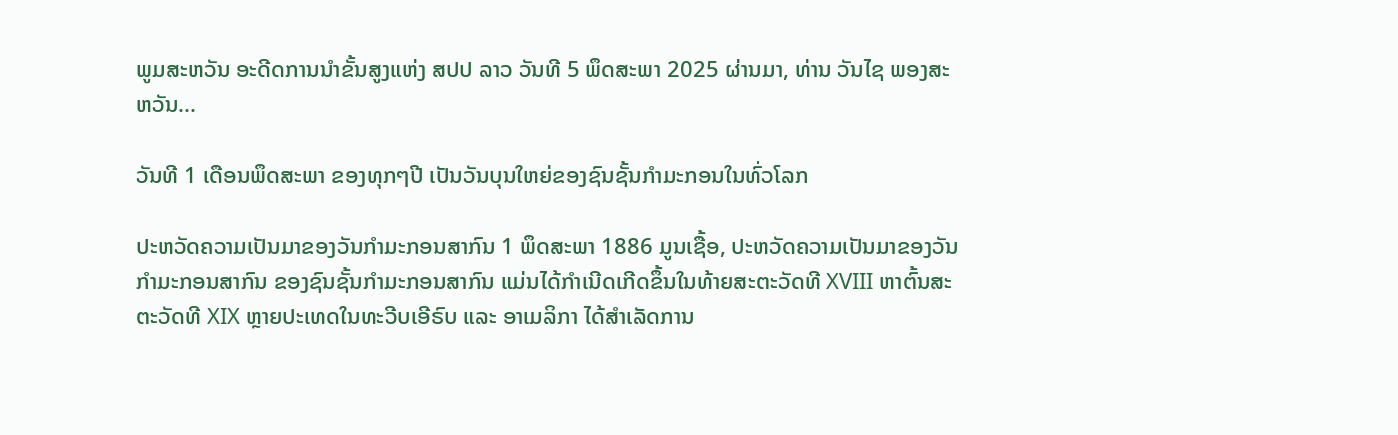ພູມສະຫວັນ ອະດີດການນໍາຂັ້ນສູງແຫ່ງ ສປປ ລາວ ວັນທີ 5 ພຶດສະພາ 2025 ຜ່ານມາ, ທ່ານ ວັນໄຊ ພອງສະຫວັນ...

ວັນທີ 1 ເດືອນພຶດສະພາ ຂອງທຸກໆປີ ເປັນວັນບຸນໃຫຍ່ຂອງຊົນຊັ້ນກຳມະກອນໃນທົ່ວໂລກ

ປະຫວັດຄວາມເປັນມາຂອງວັນກຳມະກອນສາກົນ 1 ພຶດສະພາ 1886 ມູນເຊື້ອ, ປະຫວັດຄວາມເປັນມາຂອງວັນກໍາມະກອນສາກົນ ຂອງຊົນຊັ້ນກຳມະກອນສາກົນ ແມ່ນໄດ້ກໍາເນີດເກີດຂຶ້ນໃນທ້າຍສະຕະວັດທີ XVIII ຫາຕົ້ນສະຕະວັດທີ XIX ຫຼາຍປະເທດໃນທະວີບເອີຣົບ ແລະ ອາເມລິກາ ໄດ້ສຳເລັດການ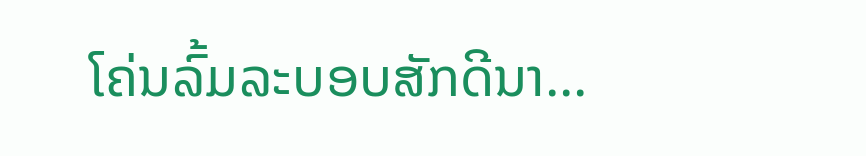ໂຄ່ນລົ້ມລະບອບສັກດີນາ...